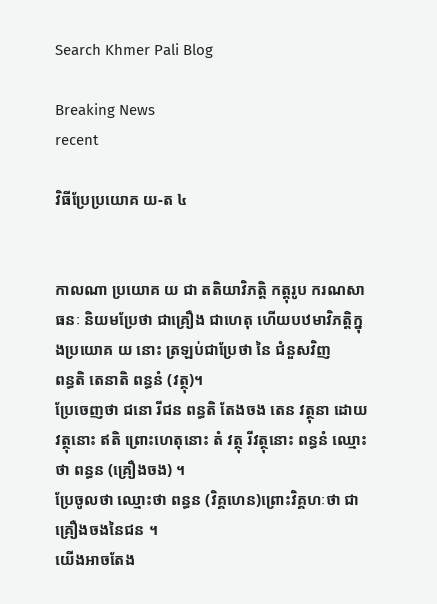Search Khmer Pali Blog

Breaking News
recent

វិធីប្រែប្រយោគ យ-ត ៤


កាលណា ប្រយោគ យ ជា តតិយាវិភត្តិ កត្តុរូប ករណសាធនៈ និយមប្រែថា ជាគ្រឿង ជាហេតុ ហើយបឋមាវិភត្តិក្នុងប្រយោគ យ នោះ ត្រឡប់ជាប្រែថា នៃ ជំនួសវិញ
ពន្ធតិ តេនាតិ ពន្ធនំ (វត្ថុ)។
ប្រែចេញថា ជនោ រីជន ពន្ធតិ តែងចង តេន វត្ថុនា ដោយវត្ថុនោះ ឥតិ ព្រោះហេតុនោះ តំ វត្ថុ រីវត្ថុនោះ ពន្ធនំ ឈ្មោះថា ពន្ធន (គ្រឿងចង) ។
ប្រែចូលថា ឈ្មោះថា ពន្ធន (វិគ្គហេន)ព្រោះវិគ្គហៈថា ជាគ្រឿងចងនៃជន ។
យើងអាចតែង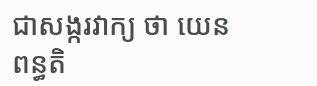ជាសង្ករវាក្យ ថា យេន ពន្ធតិ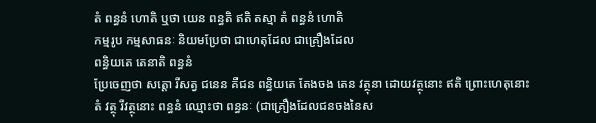តំ ពន្ធនំ ហោតិ ឬថា យេន ពន្ធតិ ឥតិ តស្មា តំ ពន្ធនំ ហោតិ
កម្មរូប កម្មសាធនៈ និយមប្រែថា ជាហេតុដែល ជាគ្រឿងដែល
ពន្ធិយតេ តេនាតិ ពន្ធនំ
ប្រែចេញថា សត្តោ រីសត្វ ជនេន គឺជន ពន្ធិយតេ តែងចង តេន វត្ថុនា ដោយវត្ថុនោះ ឥតិ ព្រោះហេតុនោះ តំ វត្ថុ រីវត្ថុនោះ ពន្ធនំ ឈ្មោះថា ពន្ធនៈ (ជាគ្រឿងដែលជនចងនៃស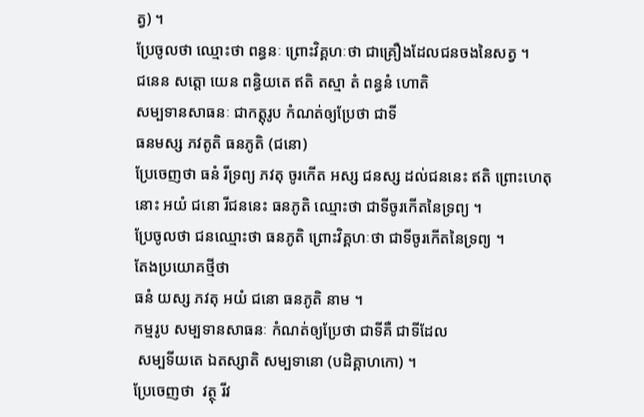ត្វ) ។
ប្រែចូលថា ឈ្មោះថា ពន្ធនៈ ព្រោះវិគ្គហៈថា ជាគ្រឿងដែលជនចងនៃសត្វ ។
ជនេន សត្តោ យេន ពន្ធិយតេ ឥតិ តស្មា តំ ពន្ធនំ ហោតិ
សម្បទានសាធនៈ ជាកត្តុរូប កំណត់ឲ្យប្រែថា ជាទី
ធនមស្ស ភវតូតិ ធនភូតិ (ជនោ)
ប្រែចេញថា ធនំ រីទ្រព្យ ភវតុ ចូរកើត អស្ស ជនស្ស ដល់ជននេះ ឥតិ ព្រោះហេតុនោះ អយំ ជនោ រីជននេះ ធនភូតិ ឈ្មោះថា ជាទីចូរកើតនៃទ្រព្យ ។
ប្រែចូលថា ជនឈ្មោះថា ធនភូតិ ព្រោះវិគ្គហៈថា ជាទីចូរកើតនៃទ្រព្យ ។
តែងប្រយោគថ្មីថា
ធនំ យស្ស ភវតុ អយំ ជនោ ធនភូតិ នាម ។
កម្មរូប សម្បទានសាធនៈ កំណត់ឲ្យប្រែថា ជាទីគឺ ជាទីដែល
 សម្បទីយតេ ឯតស្សាតិ សម្បទានោ (បដិគ្គាហកោ) ។
ប្រែចេញថា  វត្ថុ រីវ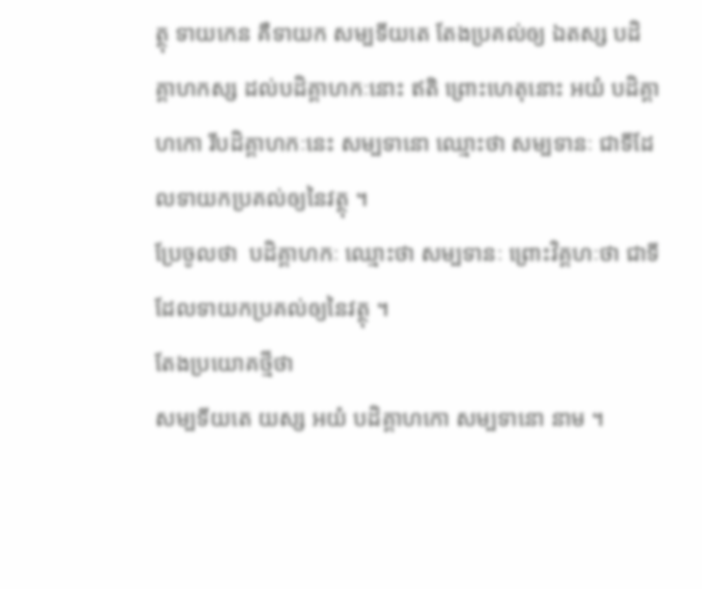ត្ថុ ទាយកេន គឺទាយក សម្បទីយតេ តែងប្រគល់ឲ្យ ឯតស្ស បដិគ្គាហកស្ស ដល់បដិគ្គាហកៈនោះ ឥតិ ព្រោះហេតុនោះ អយំ បដិគ្គាហកោ រីបដិគ្គាហកៈនេះ សម្បទានោ ឈ្មោះថា សម្បទានៈ ជាទីដែលទាយកប្រគល់ឲ្យនៃវត្ថុ ។
ប្រែចូលថា  បដិគ្គាហកៈ ឈ្មោះថា សម្បទានៈ ព្រោះវិគ្គហៈថា ជាទីដែលទាយកប្រគល់ឲ្យនៃវត្ថុ ។
តែងប្រយោគថ្មីថា
សម្បទីយតេ យស្ស អយំ បដិគ្គាហកោ សម្បទានោ នាម ។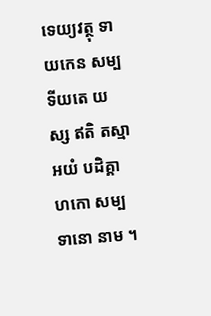ទេយ្យវត្ថុ ទាយកេន សម្បទីយតេ យស្ស ឥតិ តស្មា អយំ បដិគ្គាហកោ សម្បទានោ នាម ។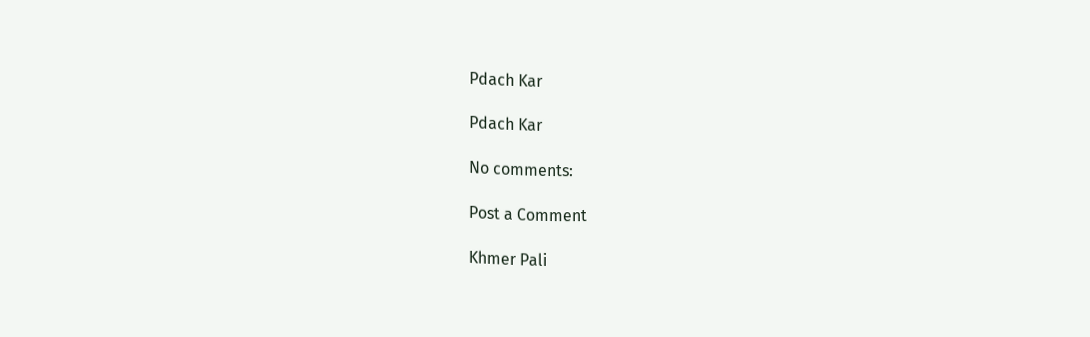Pdach Kar

Pdach Kar

No comments:

Post a Comment

Khmer Pali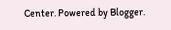Center. Powered by Blogger.